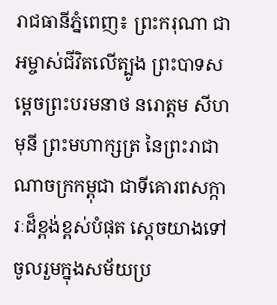រាជធានីភ្នំពេញ៖ ព្រះករុណា ជាអម្ចាស់ជីវិតលើត្បូង ព្រះបាទសម្តេចព្រះបរមនាថ នរោត្តម សីហមុនី ព្រះមហាក្សត្រ នៃព្រះរាជាណាចក្រកម្ពុជា ជាទីគោរពសក្ការៈដ៏ខ្ពង់ខ្ពស់បំផុត ស្តេចយាងទៅចូលរួមក្នុងសម័យប្រ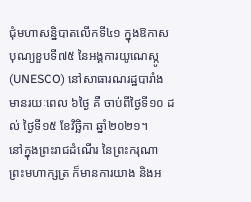ជុំមហាសន្និបាតលើកទី៤១ ក្នុងឱកាសបុណ្យខួបទី៧៥ នៃអង្គការយូណេស្កូ (UNESCO) នៅសាធារណរដ្ឋបារាំង មានរយៈពេល ៦ថ្ងៃ គឺ ចាប់ពីថ្ងៃទី១០ ដល់ ថ្ងៃទី១៥ ខែវិច្ឆិកា ឆ្នាំ២០២១។
នៅក្នុងព្រះរាជដំណើរ នៃព្រះករុណា ព្រះមហាក្សត្រ ក៏មានការយាង និងអ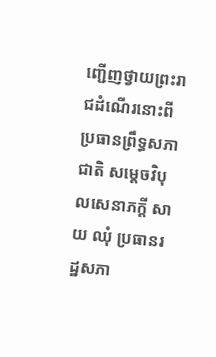ញ្ជើញថ្វាយព្រះរាជដំណើរនោះពីប្រធានព្រឹទ្ធសភាជាតិ សម្តេចវិបុលសេនាភក្តី សាយ ឈុំ ប្រធានរដ្ឋសភា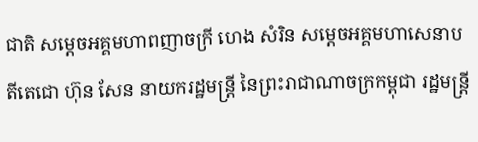ជាតិ សម្តេចអគ្គមហាពញាចក្រី ហេង សំរិន សម្តេចអគ្គមហាសេនាបតីតេជោ ហ៊ុន សែន នាយករដ្ឋមន្ត្រី នៃព្រះរាជាណាចក្រកម្ពុជា រដ្ឋមន្ត្រី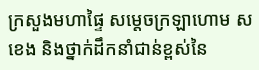ក្រសួងមហាផ្ទៃ សម្តេចក្រឡាហោម ស ខេង និងថ្នាក់ដឹកនាំជាន់ខ្ពស់នៃ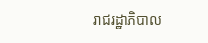រាជរដ្ឋាភិបាល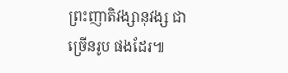ព្រះញាតិវង្សានុវង្ស ជាច្រើនរូប ផងដែរ៕